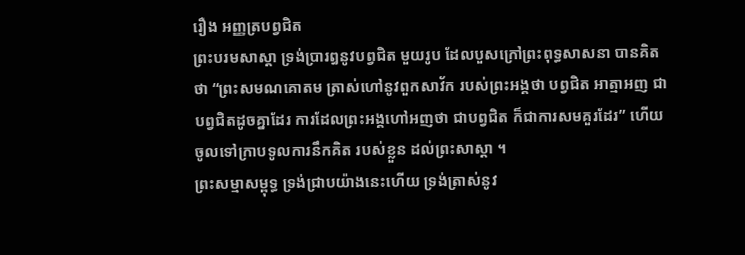រឿង ឣញ្ញត្របព្វជិត
ព្រះបរមសាស្តា ទ្រង់ប្រារឰនូវបព្វជិត មួយរូប ដែលបួសក្រៅព្រះពុទ្ធសាសនា បានគិតថា “ព្រះសមណគោតម ត្រាស់ហៅនូវពួកសាវ័ក របស់ព្រះឣង្គថា បព្វជិត ឣាត្មាឣញ ជាបព្វជិតដូចគ្នាដែរ ការដែលព្រះឣង្គហៅឣញថា ជាបព្វជិត ក៏ជាការសមគួរដែរ” ហើយចូលទៅក្រាបទូលការនឹកគិត របស់ខ្លួន ដល់ព្រះសាស្តា ។
ព្រះសម្មាសម្ពុទ្ធ ទ្រង់ជ្រាបយ៉ាងនេះហើយ ទ្រង់ត្រាស់នូវ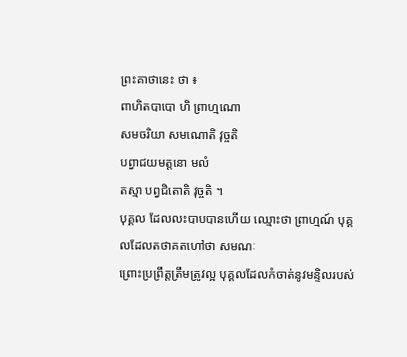ព្រះគាថានេះ ថា ៖
ពាហិតបាបោ ហិ ព្រាហ្មណោ
សមចរិយា សមណោតិ វុច្ចតិ
បព្វាជយមត្តនោ មលំ
តស្មា បព្វជិតោតិ វុច្ចតិ ។
បុគ្គល ដែលលះបាបបានហើយ ឈ្មោះថា ព្រាហ្មណ៍ បុគ្គលដែលតថាគតហៅថា សមណៈ
ព្រោះប្រព្រឹត្តត្រឹមត្រូវល្អ បុគ្គលដែលកំចាត់នូវមន្ទិលរបស់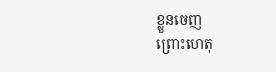ខ្លួនចេញ
ព្រោះហេតុ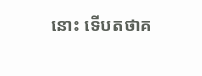នោះ ទើបតថាគ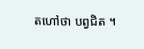តហៅថា បព្វជិត ។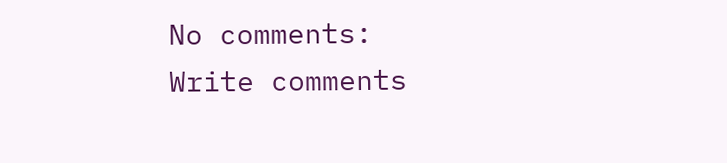No comments:
Write comments